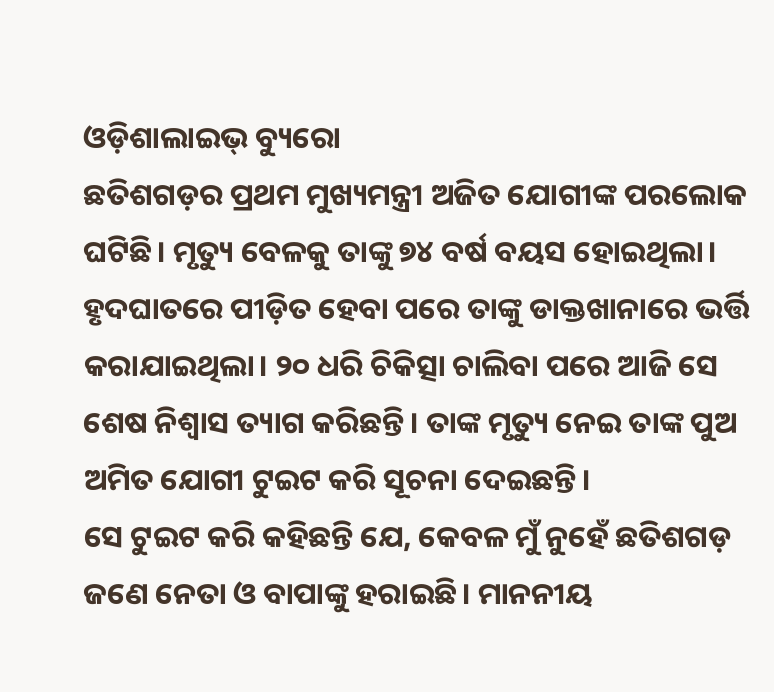ଓଡ଼ିଶାଲାଇଭ୍ ବ୍ୟୁରୋ
ଛତିଶଗଡ଼ର ପ୍ରଥମ ମୁଖ୍ୟମନ୍ତ୍ରୀ ଅଜିତ ଯୋଗୀଙ୍କ ପରଲୋକ ଘଟିଛି। ମୃତ୍ୟୁ ବେଳକୁ ତାଙ୍କୁ ୭୪ ବର୍ଷ ବୟସ ହୋଇଥିଲା। ହୃଦଘାତରେ ପୀଡ଼ିତ ହେବା ପରେ ତାଙ୍କୁ ଡାକ୍ତଖାନାରେ ଭର୍ତ୍ତି କରାଯାଇଥିଲା। ୨୦ ଧରି ଚିକିତ୍ସା ଚାଲିବା ପରେ ଆଜି ସେ ଶେଷ ନିଶ୍ଵାସ ତ୍ୟାଗ କରିଛନ୍ତି। ତାଙ୍କ ମୃତ୍ୟୁ ନେଇ ତାଙ୍କ ପୁଅ ଅମିତ ଯୋଗୀ ଟୁଇଟ କରି ସୂଚନା ଦେଇଛନ୍ତି।
ସେ ଟୁଇଟ କରି କହିଛନ୍ତି ଯେ, କେବଳ ମୁଁ ନୁହେଁ ଛତିଶଗଡ଼ ଜଣେ ନେତା ଓ ବାପାଙ୍କୁ ହରାଇଛି। ମାନନୀୟ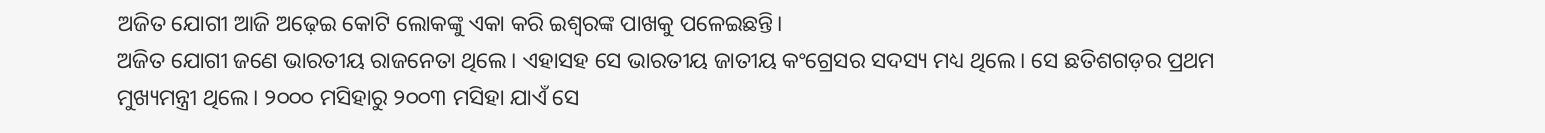ଅଜିତ ଯୋଗୀ ଆଜି ଅଢ଼େଇ କୋଟି ଲୋକଙ୍କୁ ଏକା କରି ଇଶ୍ଵରଙ୍କ ପାଖକୁ ପଳେଇଛନ୍ତି।
ଅଜିତ ଯୋଗୀ ଜଣେ ଭାରତୀୟ ରାଜନେତା ଥିଲେ। ଏହାସହ ସେ ଭାରତୀୟ ଜାତୀୟ କଂଗ୍ରେସର ସଦସ୍ୟ ମଧ୍ୟ ଥିଲେ। ସେ ଛତିଶଗଡ଼ର ପ୍ରଥମ ମୁଖ୍ୟମନ୍ତ୍ରୀ ଥିଲେ। ୨୦୦୦ ମସିହାରୁ ୨୦୦୩ ମସିହା ଯାଏଁ ସେ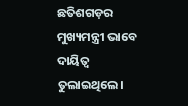ଛତିଶଗଡ଼ର ମୁଖ୍ୟମନ୍ତ୍ରୀ ଭାବେ ଦାୟିତ୍ଵ ତୁଲାଇଥିଲେ।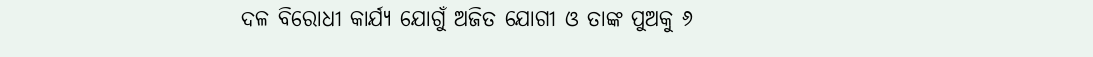ଦଳ ବିରୋଧୀ କାର୍ଯ୍ୟ ଯୋଗୁଁ ଅଜିତ ଯୋଗୀ ଓ ତାଙ୍କ ପୁଅକୁ ୬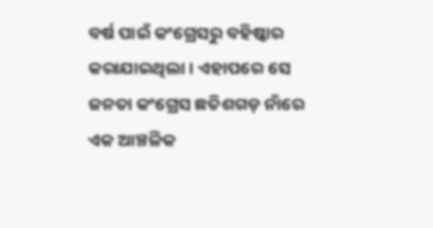ବର୍ଷ ପାଇଁ କଂଗ୍ରେସରୁ ବହିଷ୍କାର କରାଯାଇଥିଲା। ଏହାପରେ ସେ ଜନତା କଂଗ୍ରେସ ଛତିଶଗଡ଼ ନାଁରେ ଏକ ଆଞ୍ଚଳିକ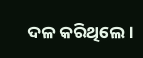ଦଳ କରିଥିଲେ।